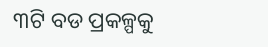୩ଟି ବଡ ପ୍ରକଳ୍ପକୁ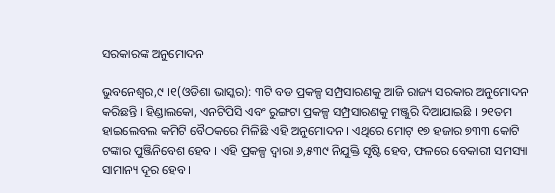ସରକାରଙ୍କ ଅନୁମୋଦନ

ଭୁବନେଶ୍ୱର,୯ ।୧(ଓଡିଶା ଭାସ୍କର): ୩ଟି ବଡ ପ୍ରକଳ୍ପ ସମ୍ପ୍ରସାରଣକୁ ଆଜି ରାଜ୍ୟ ସରକାର ଅନୁମୋଦନ କରିଛନ୍ତି । ହିଣ୍ଡାଲକୋ, ଏନଟିପିସି ଏବଂ ରୁଙ୍ଗଟା ପ୍ରକଳ୍ପ ସମ୍ପ୍ରସାରଣକୁ ମଞ୍ଜୁରି ଦିଆଯାଇଛି । ୨୧ତମ ହାଇଲେବଲ କମିଟି ବୈଠକରେ ମିଳିଛି ଏହି ଅନୁମୋଦନ । ଏଥିରେ ମୋଟ୍ ୧୭ ହଜାର ୭୩୩ କୋଟି ଟଙ୍କାର ପୁଞ୍ଜିନିବେଶ ହେବ । ଏହି ପ୍ରକଳ୍ପ ଦ୍ୱାରା ୬,୫୩୯ ନିଯୁକ୍ତି ସୃଷ୍ଟି ହେବ, ଫଳରେ ବେକାରୀ ସମସ୍ୟା ସାମାନ୍ୟ ଦୂର ହେବ ।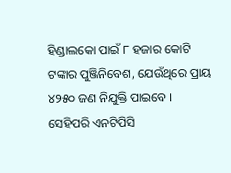ହିଣ୍ଡାଲକୋ ପାଇଁ ୮ ହଜାର କୋଟି ଟଙ୍କାର ପୁଞ୍ଜିନିବେଶ, ଯେଉଁଥିରେ ପ୍ରାୟ ୪୨୫୦ ଜଣ ନିଯୁକ୍ତି ପାଇବେ । ସେହିପରି ଏନଟିପିସି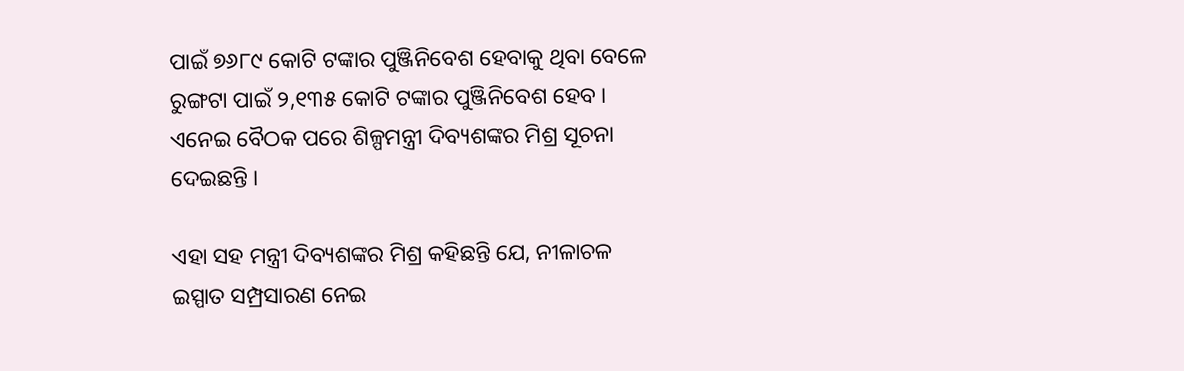ପାଇଁ ୭୬୮୯ କୋଟି ଟଙ୍କାର ପୁଞ୍ଜିନିବେଶ ହେବାକୁ ଥିବା ବେଳେ ରୁଙ୍ଗଟା ପାଇଁ ୨,୧୩୫ କୋଟି ଟଙ୍କାର ପୁଞ୍ଜିନିବେଶ ହେବ । ଏନେଇ ବୈଠକ ପରେ ଶିଳ୍ପମନ୍ତ୍ରୀ ଦିବ୍ୟଶଙ୍କର ମିଶ୍ର ସୂଚନା ଦେଇଛନ୍ତି ।

ଏହା ସହ ମନ୍ତ୍ରୀ ଦିବ୍ୟଶଙ୍କର ମିଶ୍ର କହିଛନ୍ତି ଯେ, ନୀଳାଚଳ ଇସ୍ପାତ ସମ୍ପ୍ରସାରଣ ନେଇ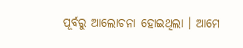ପୂର୍ବରୁ ଆଲୋଚନା ହୋଇଥିଲା । ଆମେ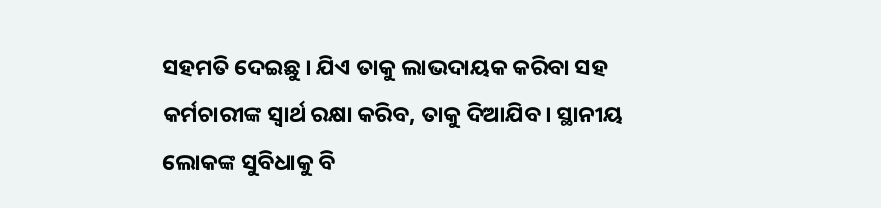ସହମତି ଦେଇଛୁ । ଯିଏ ତାକୁ ଲାଭଦାୟକ କରିବା ସହ କର୍ମଚାରୀଙ୍କ ସ୍ୱାର୍ଥ ରକ୍ଷା କରିବ, ତାକୁ ଦିଆଯିବ। ସ୍ଥାନୀୟ ଲୋକଙ୍କ ସୁବିଧାକୁ ବି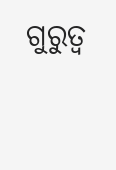ଗୁରୁତ୍ୱ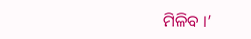ମିଳିବ ।’